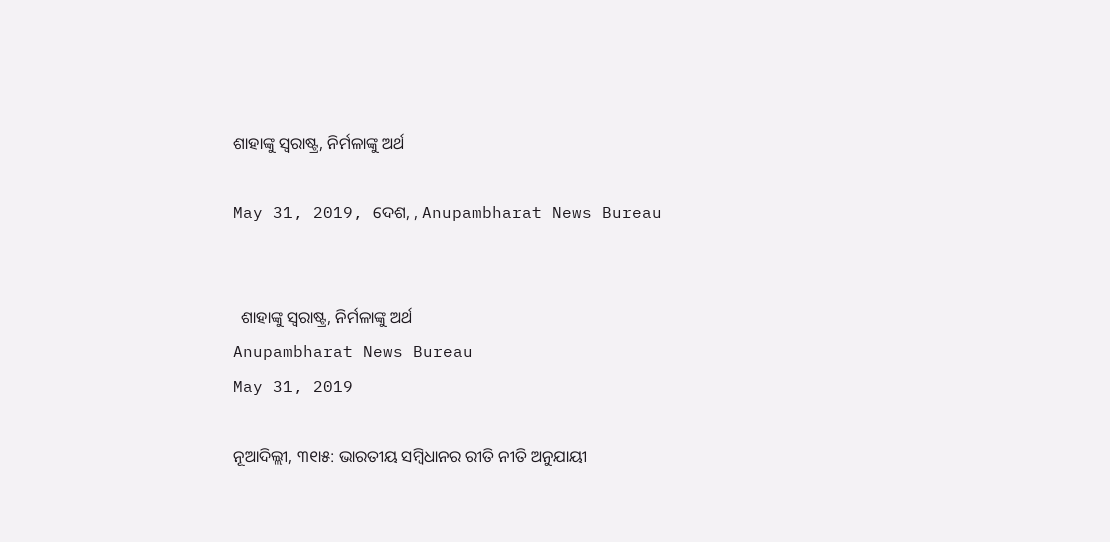ଶାହାଙ୍କୁ ସ୍ୱରାଷ୍ଟ୍ର, ନିର୍ମଳାଙ୍କୁ ଅର୍ଥ

May 31, 2019, ଦେଶ, , Anupambharat News Bureau


  ଶାହାଙ୍କୁ ସ୍ୱରାଷ୍ଟ୍ର, ନିର୍ମଳାଙ୍କୁ ଅର୍ଥ
Anupambharat News Bureau
May 31, 2019

ନୂଆଦିଲ୍ଲୀ, ୩୧ା୫: ଭାରତୀୟ ସମ୍ବିଧାନର ରୀତି ନୀତି ଅନୁଯାୟୀ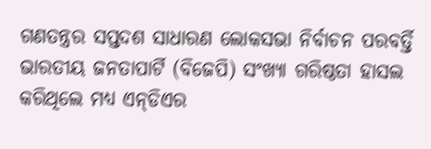ଗଣତନ୍ତ୍ରର ସପ୍ତଦଶ ସାଧାରଣ ଲୋକସଭା ନିର୍ବାଚନ ପରବର୍ତ୍ତି ଭାରତୀୟ ଜନତାପାର୍ଟି (ବିଜେପି) ସଂଖ୍ୟା ଗରିଷ୍ଠତା ହାସଲ କରିଥିଲେ ମଧ୍ୟ ଏନ୍‌ଡିଏର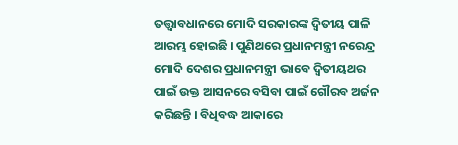ତତ୍ତ୍ୱାବଧାନରେ ମୋଦି ସରକାରଙ୍କ ଦ୍ୱିତୀୟ ପାଳି ଆରମ୍ଭ ହୋଇଛି । ପୁଣିଥରେ ପ୍ରଧାନମନ୍ତ୍ରୀ ନରେନ୍ଦ୍ର ମୋଦି ଦେଶର ପ୍ରଧାନମନ୍ତ୍ରୀ ଭାବେ ଦ୍ୱିତୀୟଥର ପାଇଁ ଉକ୍ତ ଆସନରେ ବସିବା ପାଇଁ ଗୌରବ ଅର୍ଜନ କରିଛନ୍ତି । ବିଧିବଦ୍ଧ ଆକାରେ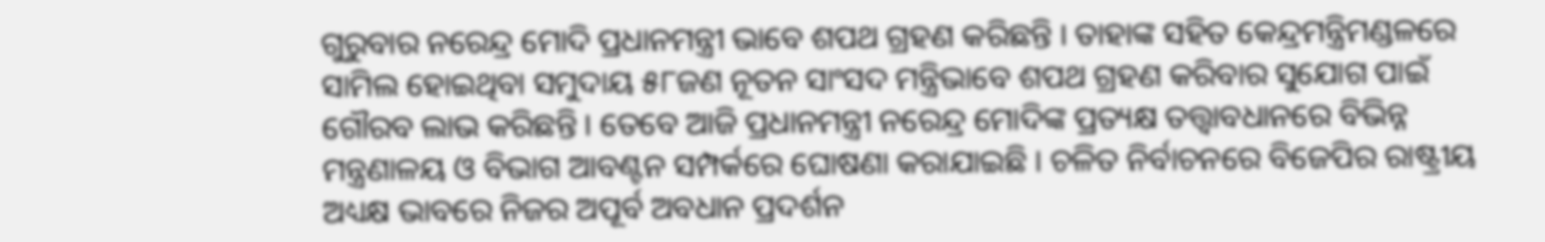ଗୁରୁବାର ନରେନ୍ଦ୍ର ମୋଦି ପ୍ରଧାନମନ୍ତ୍ରୀ ଭାବେ ଶପଥ ଗ୍ରହଣ କରିଛନ୍ତି । ତାହାଙ୍କ ସହିତ କେନ୍ଦ୍ରମନ୍ତ୍ରିମଣ୍ଡଳରେ ସାମିଲ ହୋଇଥିବା ସମୁଦାୟ ୫୮ଜଣ ନୂତନ ସାଂସଦ ମନ୍ତ୍ରିଭାବେ ଶପଥ ଗ୍ରହଣ କରିବାର ସୁଯୋଗ ପାଇଁ ଗୌରବ ଲାଭ କରିଛନ୍ତି । ତେବେ ଆଜି ପ୍ରଧାନମନ୍ତ୍ରୀ ନରେନ୍ଦ୍ର ମୋଦିଙ୍କ ପ୍ରତ୍ୟକ୍ଷ ତତ୍ତ୍ୱାବଧାନରେ ବିଭିନ୍ନ ମନ୍ତ୍ରଣାଳୟ ଓ ବିଭାଗ ଆବଣ୍ଟନ ସମ୍ପର୍କରେ ଘୋଷଣା କରାଯାଇଛି । ଚଳିତ ନିର୍ବାଚନରେ ବିଜେପିର ରାଷ୍ଟ୍ରୀୟ ଅଧ୍ୟକ୍ଷ ଭାବରେ ନିଜର ଅପୂର୍ବ ଅବଧାନ ପ୍ରଦର୍ଶନ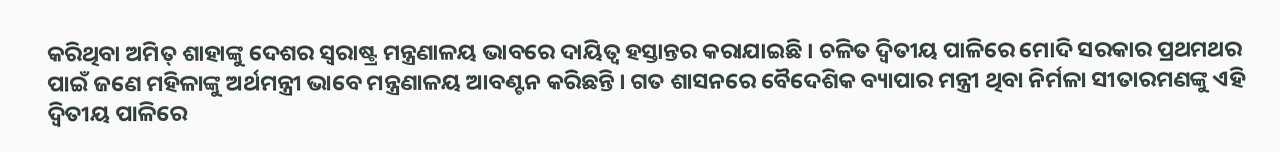କରିଥିବା ଅମିତ୍‌ ଶାହାଙ୍କୁ ଦେଶର ସ୍ୱରାଷ୍ଟ୍ର ମନ୍ତ୍ରଣାଳୟ ଭାବରେ ଦାୟିତ୍ୱ ହସ୍ତାନ୍ତର କରାଯାଇଛି । ଚଳିତ ଦ୍ୱିତୀୟ ପାଳିରେ ମୋଦି ସରକାର ପ୍ରଥମଥର ପାଇଁ ଜଣେ ମହିଳାଙ୍କୁ ଅର୍ଥମନ୍ତ୍ରୀ ଭାବେ ମନ୍ତ୍ରଣାଳୟ ଆବଣ୍ଟନ କରିଛନ୍ତି । ଗତ ଶାସନରେ ବୈଦେଶିକ ବ୍ୟାପାର ମନ୍ତ୍ରୀ ଥିବା ନିର୍ମଳା ସୀତାରମଣଙ୍କୁ ଏହି ଦ୍ୱିତୀୟ ପାଳିରେ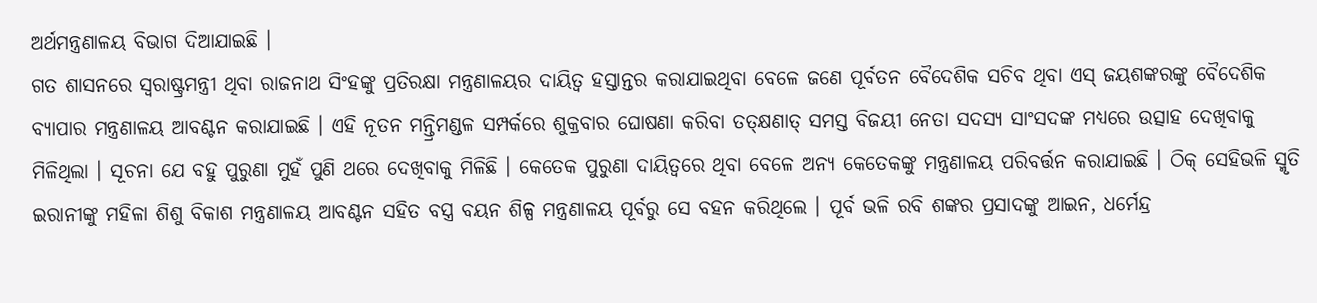ଅର୍ଥମନ୍ତ୍ରଣାଳୟ ବିଭାଗ ଦିଆଯାଇଛି ।
ଗତ ଶାସନରେ ସ୍ୱରାଷ୍ଟ୍ରମନ୍ତ୍ରୀ ଥିବା ରାଜନାଥ ସିଂହଙ୍କୁ ପ୍ରତିରକ୍ଷା ମନ୍ତ୍ରଣାଳୟର ଦାୟିତ୍ୱ ହସ୍ତାନ୍ତର କରାଯାଇଥିବା ବେଳେ ଜଣେ ପୂର୍ବତନ ବୈଦେଶିକ ସଚିବ ଥିବା ଏସ୍‌ ଜୟଶଙ୍କରଙ୍କୁ ବୈଦେଶିକ ବ୍ୟାପାର ମନ୍ତ୍ରଣାଳୟ ଆବଣ୍ଟନ କରାଯାଇଛି । ଏହି ନୂତନ ମନ୍ତ୍ରିମଣ୍ଡଳ ସମ୍ପର୍କରେ ଶୁକ୍ରବାର ଘୋଷଣା କରିବା ତତ୍‌କ୍ଷଣାତ୍‌ ସମସ୍ତ ବିଜୟୀ ନେତା ସଦସ୍ୟ ସାଂସଦଙ୍କ ମଧ୍ୟରେ ଉତ୍ସାହ ଦେଖିବାକୁ ମିଳିଥିଲା । ସୂଚନା ଯେ ବହୁ ପୁରୁଣା ମୁହଁ ପୁଣି ଥରେ ଦେଖିବାକୁ ମିଳିଛି । କେତେକ ପୁରୁଣା ଦାୟିତ୍ୱରେ ଥିବା ବେଳେ ଅନ୍ୟ କେତେକଙ୍କୁ ମନ୍ତ୍ରଣାଳୟ ପରିବର୍ତ୍ତନ କରାଯାଇଛି । ଠିକ୍‌ ସେହିଭଳି ସ୍ମୃତି ଇରାନୀଙ୍କୁ ମହିଳା ଶିଶୁ ବିକାଶ ମନ୍ତ୍ରଣାଳୟ ଆବଣ୍ଟନ ସହିତ ବସ୍ତ୍ର ବୟନ ଶିଳ୍ପ ମନ୍ତ୍ରଣାଳୟ ପୂର୍ବରୁ ସେ ବହନ କରିଥିଲେ । ପୂର୍ବ ଭଳି ରବି ଶଙ୍କର ପ୍ରସାଦଙ୍କୁ ଆଇନ, ଧର୍ମେନ୍ଦ୍ର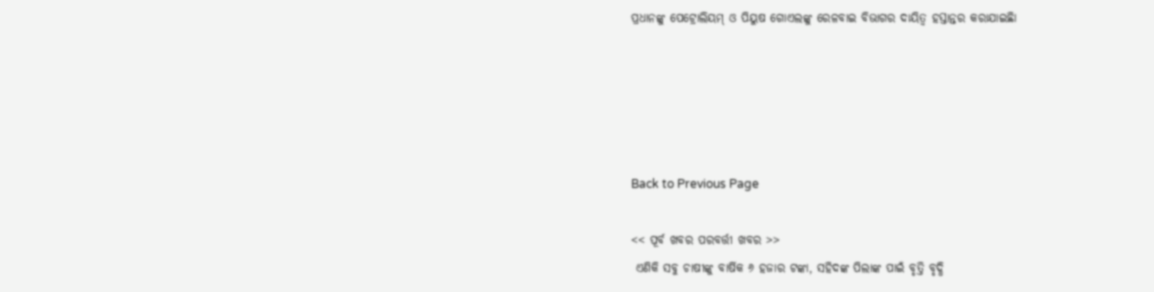ପ୍ରଧାନଙ୍କୁ ପେଟ୍ରୋଲିୟମ୍‌ ଓ ପିୟୁଷ ଗୋଏଲଙ୍କୁ ରେଳବାଇ ବିଭାଗର ଦାୟିତ୍ୱ ହସ୍ତାନ୍ତର କରାଯାଇଛିା





Back to Previous Page

<< ପୂର୍ବ ଖବର ପରବର୍ତ୍ତୀ ଖବର >>
 ଏଣିକି ସବୁ ଚାଷୀଙ୍କୁ ବାର୍ଷିକ ୬ ହଜାର ଟଙ୍କା, ସହିଦଙ୍କ ପିଲାଙ୍କ ପାଇଁ ବୃତ୍ତି ବୃଦ୍ଧି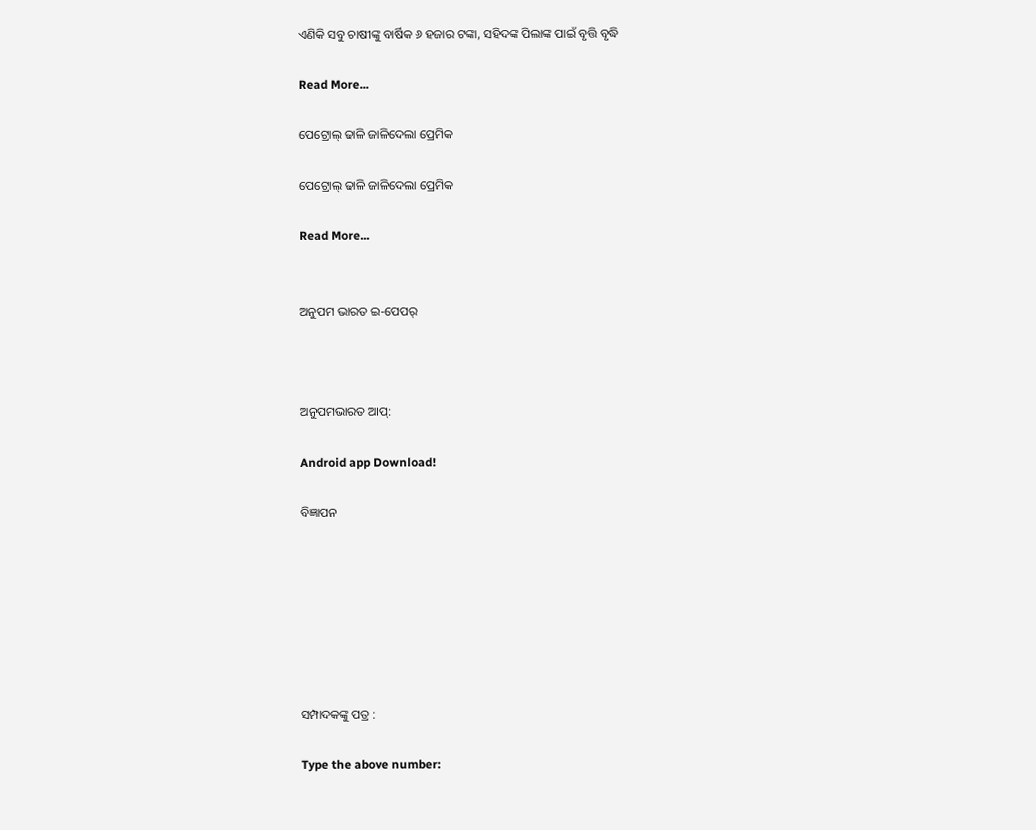ଏଣିକି ସବୁ ଚାଷୀଙ୍କୁ ବାର୍ଷିକ ୬ ହଜାର ଟଙ୍କା, ସହିଦଙ୍କ ପିଲାଙ୍କ ପାଇଁ ବୃତ୍ତି ବୃଦ୍ଧି

Read More...

ପେଟ୍ରୋଲ୍‌ ଢାଳି ଜାଳିଦେଲା ପ୍ରେମିକ

ପେଟ୍ରୋଲ୍‌ ଢାଳି ଜାଳିଦେଲା ପ୍ରେମିକ

Read More...


ଅନୁପମ ଭାରତ ଇ-ପେପର୍



ଅନୁପମଭାରତ ଆପ୍:

Android app Download!

ବିଜ୍ଞାପନ







ସମ୍ପାଦକଙ୍କୁ ପତ୍ର :

Type the above number: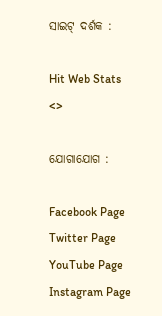ସାଇଟ୍ ଦର୍ଶକ :

Hit Web Stats
<>

ଯୋଗାଯୋଗ :

Facebook Page Twitter Page YouTube Page Instagram Page